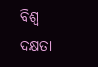ବିଶ୍ୱ ଦକ୍ଷତା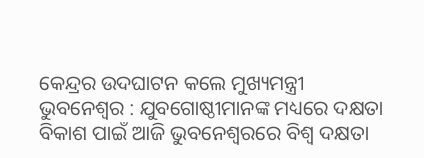କେନ୍ଦ୍ରର ଉଦଘାଟନ କଲେ ମୁଖ୍ୟମନ୍ତ୍ରୀ
ଭୁବନେଶ୍ୱର : ଯୁବଗୋଷ୍ଠୀମାନଙ୍କ ମଧ୍ୟରେ ଦକ୍ଷତା ବିକାଶ ପାଇଁ ଆଜି ଭୁବନେଶ୍ୱରରେ ବିଶ୍ୱ ଦକ୍ଷତା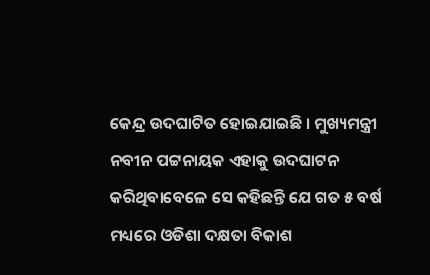କେନ୍ଦ୍ର ଉଦଘାଟିତ ହୋଇଯାଇଛି । ମୁଖ୍ୟମନ୍ତ୍ରୀ ନବୀନ ପଟ୍ଟନାୟକ ଏହାକୁ ଉଦଘାଟନ କରିଥିବାବେଳେ ସେ କହିଛନ୍ତି ଯେ ଗତ ୫ ବର୍ଷ ମଧ୍ୟରେ ଓଡିଶା ଦକ୍ଷତା ବିକାଶ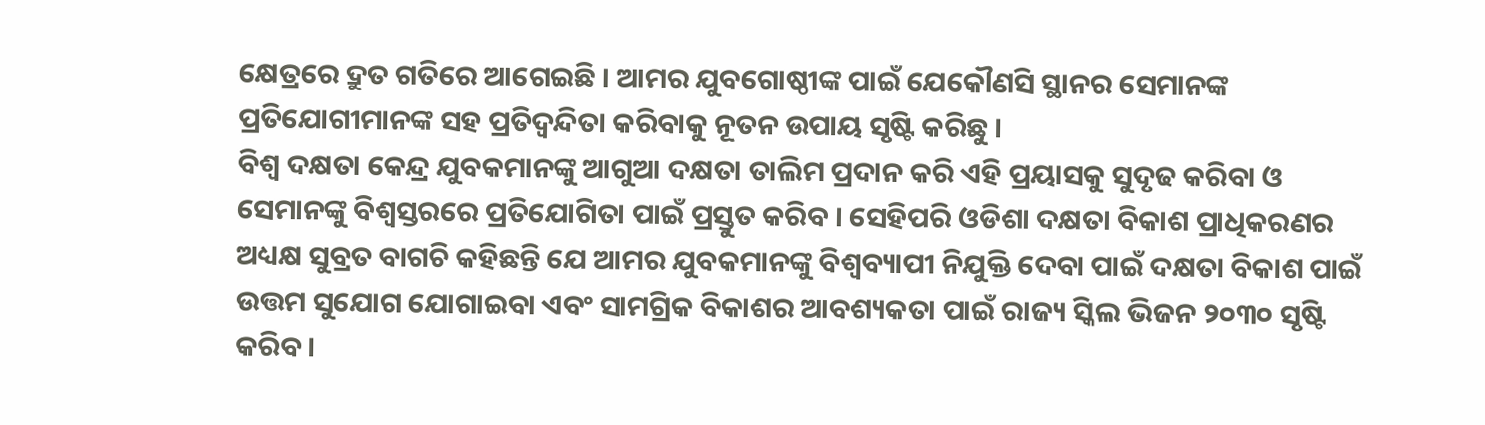କ୍ଷେତ୍ରରେ ଦ୍ରୁତ ଗତିରେ ଆଗେଇଛି । ଆମର ଯୁବଗୋଷ୍ଠୀଙ୍କ ପାଇଁ ଯେକୌଣସି ସ୍ଥାନର ସେମାନଙ୍କ ପ୍ରତିଯୋଗୀମାନଙ୍କ ସହ ପ୍ରତିଦ୍ବନ୍ଦିତା କରିବାକୁ ନୂତନ ଉପାୟ ସୃଷ୍ଟି କରିଛୁ ।
ବିଶ୍ୱ ଦକ୍ଷତା କେନ୍ଦ୍ର ଯୁବକମାନଙ୍କୁ ଆଗୁଆ ଦକ୍ଷତା ତାଲିମ ପ୍ରଦାନ କରି ଏହି ପ୍ରୟାସକୁ ସୁଦୃଢ କରିବା ଓ ସେମାନଙ୍କୁ ବିଶ୍ୱସ୍ତରରେ ପ୍ରତିଯୋଗିତା ପାଇଁ ପ୍ରସ୍ତୁତ କରିବ । ସେହିପରି ଓଡିଶା ଦକ୍ଷତା ବିକାଶ ପ୍ରାଧିକରଣର ଅଧ୍ୟକ୍ଷ ସୁବ୍ରତ ବାଗଚି କହିଛନ୍ତି ଯେ ଆମର ଯୁବକମାନଙ୍କୁ ବିଶ୍ଵବ୍ୟାପୀ ନିଯୁକ୍ତି ଦେବା ପାଇଁ ଦକ୍ଷତା ବିକାଶ ପାଇଁ ଉତ୍ତମ ସୁଯୋଗ ଯୋଗାଇବା ଏବଂ ସାମଗ୍ରିକ ବିକାଶର ଆବଶ୍ୟକତା ପାଇଁ ରାଜ୍ୟ ସ୍କିଲ ଭିଜନ ୨୦୩୦ ସୃଷ୍ଟି କରିବ ।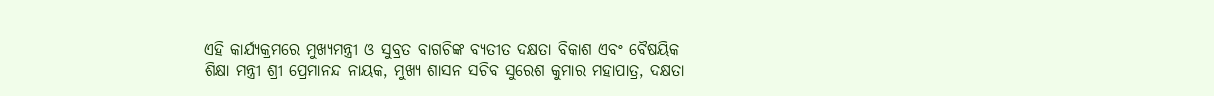ଏହି କାର୍ଯ୍ୟକ୍ରମରେ ମୁଖ୍ୟମନ୍ତ୍ରୀ ଓ ସୁବ୍ରତ ବାଗଚିଙ୍କ ବ୍ୟତୀତ ଦକ୍ଷତା ବିକାଶ ଏବଂ ବୈଷୟିକ ଶିକ୍ଷା ମନ୍ତ୍ରୀ ଶ୍ରୀ ପ୍ରେମାନନ୍ଦ ନାୟକ, ମୁଖ୍ୟ ଶାସନ ସଚିବ ସୁରେଶ କୁମାର ମହାପାତ୍ର, ଦକ୍ଷତା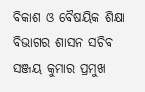ବିକାଶ ଓ ବୈଷୟିକ ଶିକ୍ଷା ବିଭାଗର ଶାସନ ସଚିବ ସଞ୍ଜୟ କୁମାର ପ୍ରମୁଖ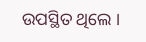ଉପସ୍ଥିତ ଥିଲେ ।